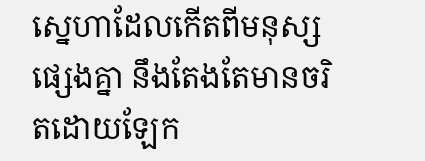ស្នេហាដែលកើតពីមនុស្សផ្សេងគ្នា នឹងតែងតែមានចរិតដោយឡែក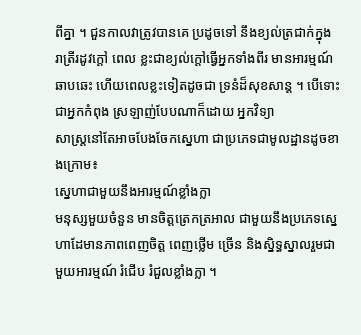ពីគ្នា ។ ជួនកាលវាត្រូវបានគេ ប្រដូចទៅ នឹងខ្យល់ត្រជាក់ក្នុង រាត្រីរដូវក្តៅ ពេល ខ្លះជាខ្យល់ក្តៅធ្វើអ្នកទាំងពីរ មានអារម្មណ៍ឆាបឆេះ ហើយពេលខ្លះទៀតដូចជា ទ្រនំដ៏សុខសាន្ត ។ បើទោះជាអ្នកកំពុង ស្រឡាញ់បែបណាក៏ដោយ អ្នកវិទ្យា
សាស្រ្តនៅតែអាចបែងចែកស្នេហា ជាប្រភេទជាមូលដ្ឋានដូចខាងក្រោម៖
ស្នេហាជាមួយនឹងអារម្មណ៍ខ្លាំងក្លា
មនុស្សមួយចំនួន មានចិត្តត្រេកត្រអាល ជាមួយនឹងប្រភេទស្នេហាដែមានភាពពេញចិត្ត ពេញថ្លើម ច្រើន និងស្និទ្ធស្នាលរួមជាមួយអារម្មណ៍ រំជើប រំជួលខ្លាំងក្លា ។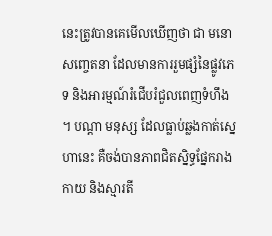នេះត្រូវបានគេមើលឃើញថា ជា មនោសញ្ចេតនា ដែលមានការរួមផ្សំនៃផ្លូវភេទ និងអារម្មណ៍រំជើបរំជួលពេញទំហឹង ។ បណ្តា មនុស្ស ដែលធ្លាប់ឆ្លងកាត់ស្នេហានេះ គឺចង់បានភាពជិតស្និទ្ធផ្នែករាងកាយ និងស្មារតី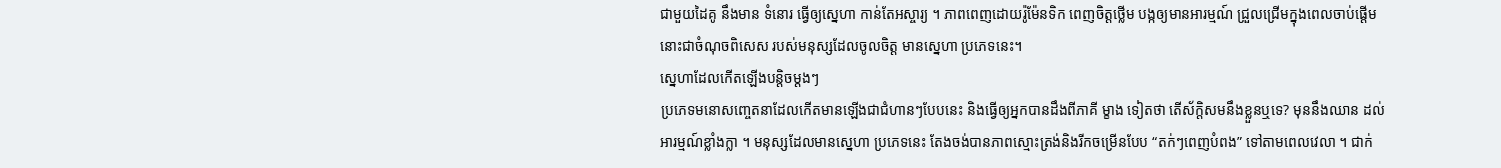ជាមួយដៃគូ នឹងមាន ទំនោរ ធ្វើឲ្យស្នេហា កាន់តែអស្ចារ្យ ។ ភាពពេញដោយរ៉ូម៉ែនទិក ពេញចិត្តថ្លើម បង្កឲ្យមានអារម្មណ៍ ជ្រួលជ្រើមក្នុងពេលចាប់ផ្តើម នោះជាចំណុចពិសេស របស់មនុស្សដែលចូលចិត្ត មានស្នេហា ប្រភេទនេះ។
ស្នេហាដែលកើតឡើងបន្តិចម្តងៗ
ប្រភេទមនោសញ្ចេតនាដែលកើតមានឡើងជាជំហានៗបែបនេះ និងធ្វើឲ្យអ្នកបានដឹងពីភាគី ម្ខាង ទៀតថា តើស័ក្តិសមនឹងខ្លួនឬទេ? មុននឹងឈាន ដល់អារម្មណ៍ខ្លាំងក្លា ។ មនុស្សដែលមានស្នេហា ប្រភេទនេះ តែងចង់បានភាពស្មោះត្រង់និងរីកចម្រើនបែប “តក់ៗពេញបំពង” ទៅតាមពេលវេលា ។ ជាក់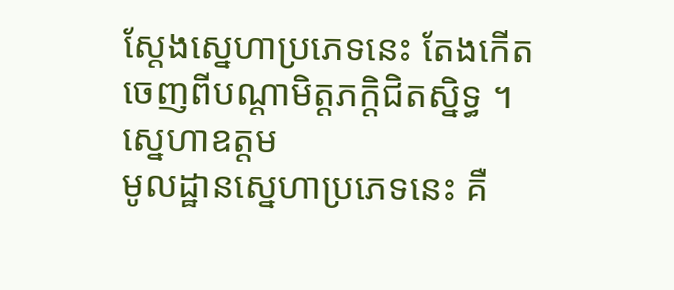ស្តែងស្នេហាប្រភេទនេះ តែងកើតចេញពីបណ្តាមិត្តភក្តិជិតស្និទ្ធ ។
ស្នេហាឧត្តម
មូលដ្ឋានស្នេហាប្រភេទនេះ គឺ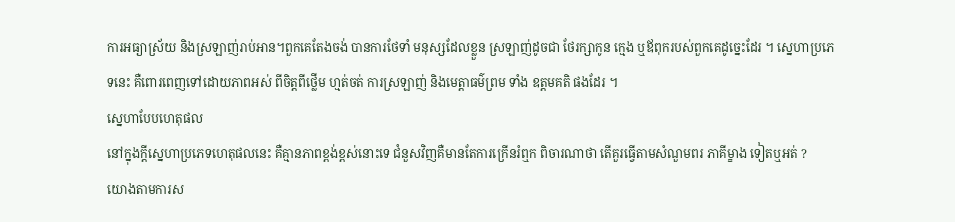ការអធ្យាស្រ័យ និងស្រឡាញ់រាប់អាន។ពួកគេតែងចង់ បានការថែទាំ មនុស្សដែលខ្លួន ស្រឡាញ់ដូចជា ថែរក្សាកូន ក្មេង ឬឪពុករបស់ពួកគេដូច្នេះដែរ ។ ស្នេហាប្រភេទនេះ គឺពោរពេញទៅដោយភាពអស់ ពីចិត្តពីថ្លើម ហ្មត់ចត់ ការស្រឡាញ់ និងមេត្តាធម៌ព្រម ទាំង ឧត្តមគតិ ផងដែរ ។
ស្នេហាបែបហេតុផល
នៅក្នុងក្តីស្នេហាប្រភេទហេតុផលនេះ គឺគ្មានភាពខ្ពង់ខ្ពស់នោះទេ ជំនួសវិញគឺមានតែការក្រើនរំឮក ពិចារណាថា តើគួរធ្វើតាមសំណួមពរ ភាគីម្ខាង ទៀតឬអត់ ?
យោងតាមការស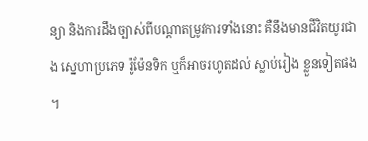ន្យា និងការដឹងច្បាស់ពីបណ្តាតម្រូវការទាំងនោះ គឺនឹងមានជីវិតយូរជាង ស្នេហាប្រភេទ រ៉ូម៉ែនទិក ឬក៏អាចរហូតដល់ ស្លាប់រៀង ខ្លួនទៀតផង ។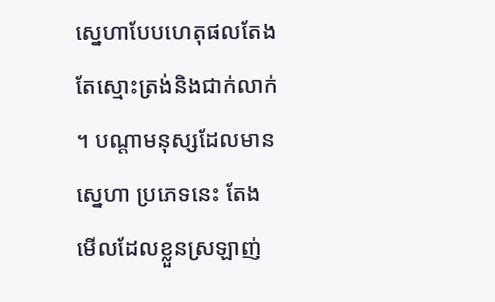ស្នេហាបែបហេតុផលតែងតែស្មោះត្រង់និងជាក់លាក់ ។ បណ្តាមនុស្សដែលមានស្នេហា ប្រភេទនេះ តែង មើលដែលខ្លួនស្រឡាញ់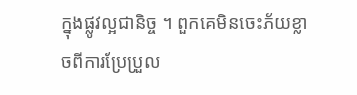ក្នុងផ្លូវល្អជានិច្ច ។ ពួកគេមិនចេះភ័យខ្លាចពីការប្រែប្រួល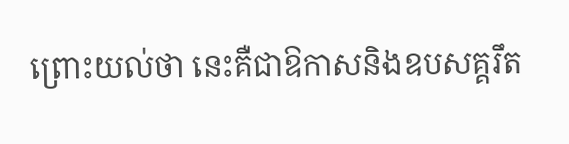ព្រោះយល់ថា នេះគឺជាឱកាសនិងឧបសគ្គរឹត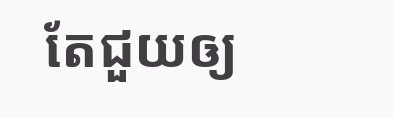តែជួយឲ្យ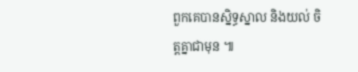ពួកគេបានស្និទ្ធស្នាល និងយល់ ចិត្តគ្នាជាមុន ៕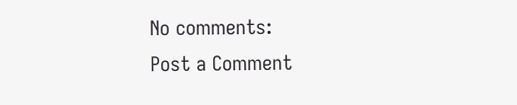No comments:
Post a Comment